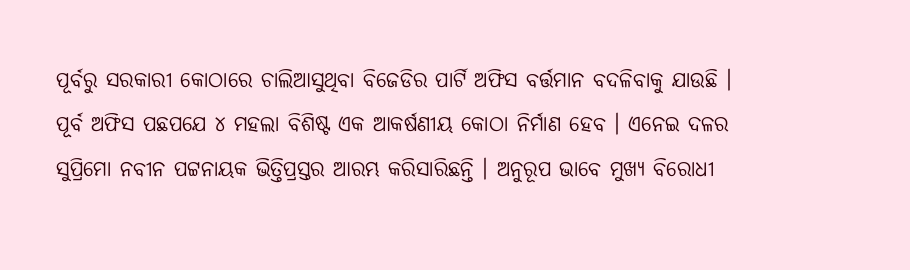ପୂର୍ବରୁ ସରକାରୀ କୋଠାରେ ଚାଲିଆସୁଥିବା ବିଜେଡିର ପାର୍ଟି ଅଫିସ ବର୍ତ୍ତମାନ ବଦଳିବାକୁ ଯାଉଛି । ପୂର୍ବ ଅଫିସ ପଛପଯେ ୪ ମହଲା ବିଶିଷ୍ଟ ଏକ ଆକର୍ଷଣୀୟ କୋଠା ନିର୍ମାଣ ହେବ । ଏନେଇ ଦଳର ସୁପ୍ରିମୋ ନବୀନ ପଟ୍ଟନାୟକ ଭିତ୍ତିପ୍ରସ୍ତର ଆରମ୍ଭ କରିସାରିଛନ୍ତି । ଅନୁରୂପ ଭାବେ ମୁଖ୍ୟ ବିରୋଧୀ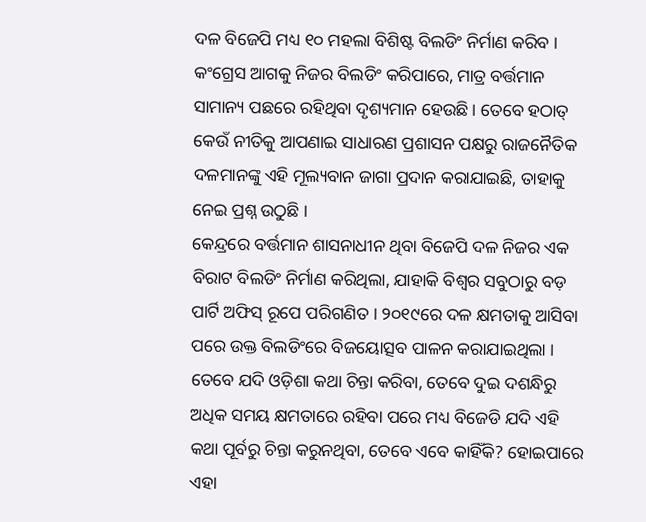ଦଳ ବିଜେପି ମଧ୍ୟ ୧୦ ମହଲା ବିଶିଷ୍ଟ ବିଲଡିଂ ନିର୍ମାଣ କରିବ । କଂଗ୍ରେସ ଆଗକୁ ନିଜର ବିଲଡିଂ କରିପାରେ, ମାତ୍ର ବର୍ତ୍ତମାନ ସାମାନ୍ୟ ପଛରେ ରହିଥିବା ଦୃଶ୍ୟମାନ ହେଉଛି । ତେବେ ହଠାତ୍ କେଉଁ ନୀତିକୁ ଆପଣାଇ ସାଧାରଣ ପ୍ରଶାସନ ପକ୍ଷରୁ ରାଜନୈତିକ ଦଳମାନଙ୍କୁ ଏହି ମୂଲ୍ୟବାନ ଜାଗା ପ୍ରଦାନ କରାଯାଇଛି, ତାହାକୁ ନେଇ ପ୍ରଶ୍ନ ଉଠୁଛି ।
କେନ୍ଦ୍ରରେ ବର୍ତ୍ତମାନ ଶାସନାଧୀନ ଥିବା ବିଜେପି ଦଳ ନିଜର ଏକ ବିରାଟ ବିଲଡିଂ ନିର୍ମାଣ କରିଥିଲା, ଯାହାକି ବିଶ୍ୱର ସବୁଠାରୁ ବଡ଼ ପାର୍ଟି ଅଫିସ୍ ରୂପେ ପରିଗଣିତ । ୨୦୧୯ରେ ଦଳ କ୍ଷମତାକୁ ଆସିବା ପରେ ଉକ୍ତ ବିଲଡିଂରେ ବିଜୟୋତ୍ସବ ପାଳନ କରାଯାଇଥିଲା । ତେବେ ଯଦି ଓଡ଼ିଶା କଥା ଚିନ୍ତା କରିବା, ତେବେ ଦୁଇ ଦଶନ୍ଧିରୁ ଅଧିକ ସମୟ କ୍ଷମତାରେ ରହିବା ପରେ ମଧ୍ୟ ବିଜେଡି ଯଦି ଏହି କଥା ପୂର୍ବରୁ ଚିନ୍ତା କରୁନଥିବା, ତେବେ ଏବେ କାହିଁକି? ହୋଇପାରେ ଏହା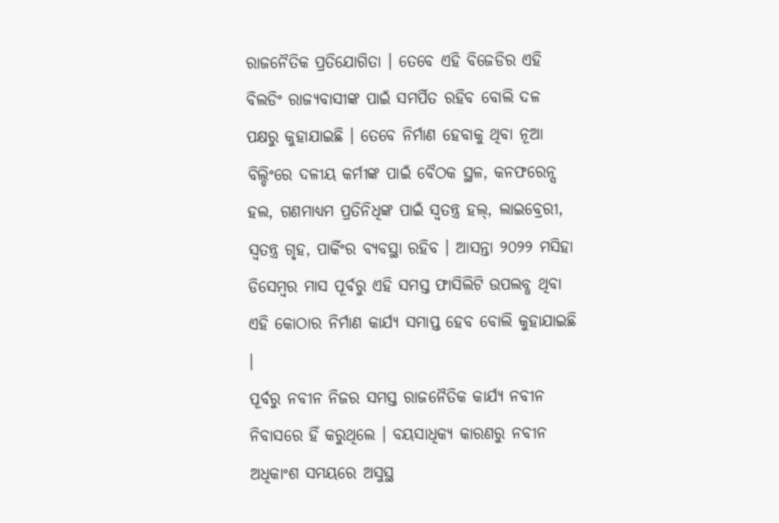ରାଜନୈତିକ ପ୍ରତିଯୋଗିତା । ତେବେ ଏହି ବିଜେଡିର ଏହି ବିଲଡିଂ ରାଜ୍ୟବାସୀଙ୍କ ପାଇଁ ସମର୍ପିତ ରହିବ ବୋଲି ଦଳ ପକ୍ଷରୁ କୁହାଯାଇଛି । ତେବେ ନିର୍ମାଣ ହେବାକୁ ଥିବା ନୂଆ ବିଲ୍ଡିଂରେ ଦଳୀୟ କର୍ମୀଙ୍କ ପାଇଁ ବୈଠକ ସ୍ଥଳ, କନଫରେନ୍ସ ହଲ, ଗଣମାଧ୍ୟମ ପ୍ରତିନିଧିଙ୍କ ପାଇଁ ସ୍ୱତନ୍ତ୍ର ହଲ୍, ଲାଇବ୍ରେରୀ, ସ୍ୱତନ୍ତ୍ର ଗୃହ, ପାର୍କିଂର ବ୍ୟବସ୍ଥା ରହିବ । ଆସନ୍ତା ୨୦୨୨ ମସିହା ଡିସେମ୍ବର ମାସ ପୂର୍ବରୁ ଏହି ସମସ୍ତ ଫାସିଲିଟି ଉପଲବ୍ଧ ଥିବା ଏହି କୋଠାର ନିର୍ମାଣ କାର୍ଯ୍ୟ ସମାପ୍ତ ହେବ ବୋଲି କୁହାଯାଇଛି ।
ପୂର୍ବରୁ ନବୀନ ନିଜର ସମସ୍ତ ରାଜନୈତିକ କାର୍ଯ୍ୟ ନବୀନ ନିବାସରେ ହିଁ କରୁଥିଲେ । ବୟସାଧିକ୍ୟ କାରଣରୁ ନବୀନ ଅଧିକାଂଶ ସମୟରେ ଅସୁସ୍ଥ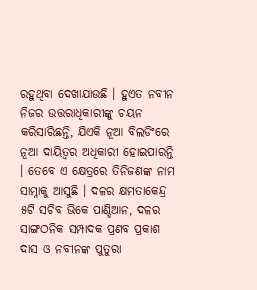ରହୁଥିବା ଦେଖାଯାଉଛି । ହୁଏତ ନବୀନ ନିଜର ଉତ୍ତରାଧିକାରୀଙ୍କୁ ଚୟନ କରିସାରିଛନ୍ତି, ଯିଏକି ନୂଆ ବିଲଡିଂରେ ନୂଆ ଦାୟିତ୍ୱର ଅଧିକାରୀ ହୋଇପାରନ୍ତି । ତେବେ ଏ କ୍ଷେତ୍ରରେ ତିନିଜଣଙ୍କ ନାମ ସାମ୍ନାକୁ ଆସୁଛି । ଦଳର କ୍ଷମତାକେନ୍ଦ୍ର ୫ଟି ସଚିବ ଭିକେ ପାଣ୍ଡିଆନ, ଦଳର ସାଙ୍ଗଠନିକ ସମ୍ପାଦକ ପ୍ରଣବ ପ୍ରକାଶ ଦାସ ଓ ନବୀନଙ୍କ ପୁତୁରା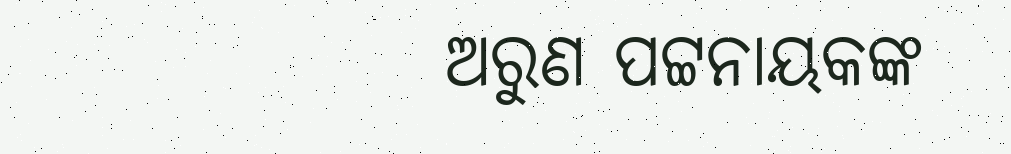ଅରୁଣ ପଟ୍ଟନାୟକଙ୍କ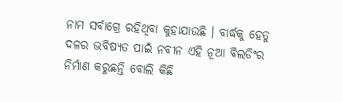ନାମ ସର୍ବାଗ୍ରେ ରହିଥିବା କୁହାଯାଉଛି । ବାର୍ଦ୍ଧକୁ ହେତୁ ଦଳର ଭବିଷ୍ୟତ ପାଇଁ ନବୀନ ଏହି ନୂଆ ବିଲଡିଂର ନିର୍ମାଣ କରୁଛନ୍ତି ବୋଲି କିଛି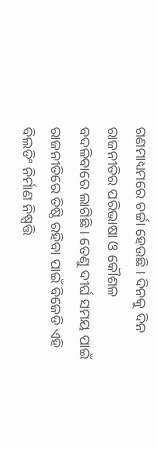ଗଣମାଧ୍ୟମରେ ଚର୍ଚ୍ଚା ହେଉଛି । ଦିନକୁ ଦିନ ରାଜନୀତିର ପରିଭାଷା ଓ କୌଶଳ ବଦଳିବାରେ ଲାଗିଛି । ତେଣୁ ଦୀର୍ଘ ସମୟ ପାଇଁ ରାଜନୀତିରେ ତିଷ୍ଠି ରହିବା ପାଇଁ ବିଜେଡି ଏହି ବିଲଡିଂ ନିର୍ମାଣ ନିଷ୍ପତ୍ତି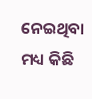ନେଇଥିବା ମଧ୍ୟ କିଛି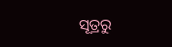ସୂତ୍ରରୁ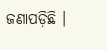ଜଣାପଡ଼ିଛି ।